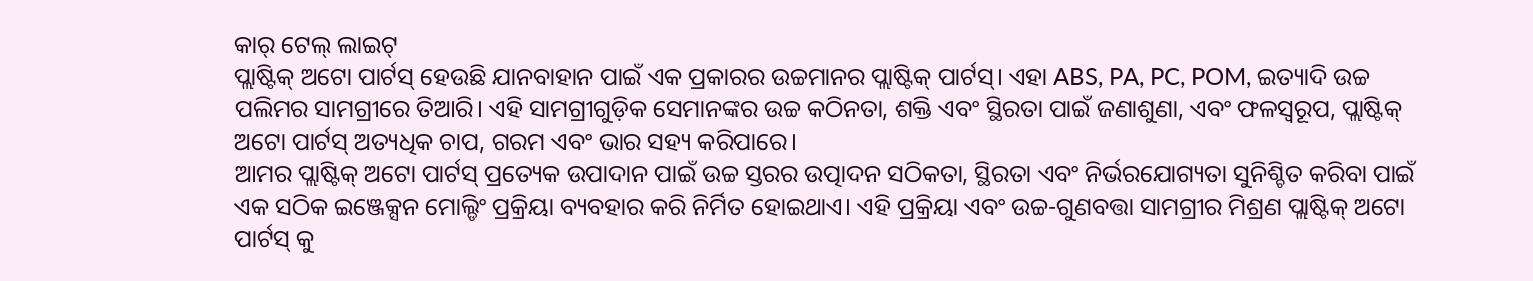କାର୍ ଟେଲ୍ ଲାଇଟ୍
ପ୍ଲାଷ୍ଟିକ୍ ଅଟୋ ପାର୍ଟସ୍ ହେଉଛି ଯାନବାହାନ ପାଇଁ ଏକ ପ୍ରକାରର ଉଚ୍ଚମାନର ପ୍ଲାଷ୍ଟିକ୍ ପାର୍ଟସ୍। ଏହା ABS, PA, PC, POM, ଇତ୍ୟାଦି ଉଚ୍ଚ ପଲିମର ସାମଗ୍ରୀରେ ତିଆରି। ଏହି ସାମଗ୍ରୀଗୁଡ଼ିକ ସେମାନଙ୍କର ଉଚ୍ଚ କଠିନତା, ଶକ୍ତି ଏବଂ ସ୍ଥିରତା ପାଇଁ ଜଣାଶୁଣା, ଏବଂ ଫଳସ୍ୱରୂପ, ପ୍ଲାଷ୍ଟିକ୍ ଅଟୋ ପାର୍ଟସ୍ ଅତ୍ୟଧିକ ଚାପ, ଗରମ ଏବଂ ଭାର ସହ୍ୟ କରିପାରେ।
ଆମର ପ୍ଲାଷ୍ଟିକ୍ ଅଟୋ ପାର୍ଟସ୍ ପ୍ରତ୍ୟେକ ଉପାଦାନ ପାଇଁ ଉଚ୍ଚ ସ୍ତରର ଉତ୍ପାଦନ ସଠିକତା, ସ୍ଥିରତା ଏବଂ ନିର୍ଭରଯୋଗ୍ୟତା ସୁନିଶ୍ଚିତ କରିବା ପାଇଁ ଏକ ସଠିକ ଇଞ୍ଜେକ୍ସନ ମୋଲ୍ଡିଂ ପ୍ରକ୍ରିୟା ବ୍ୟବହାର କରି ନିର୍ମିତ ହୋଇଥାଏ। ଏହି ପ୍ରକ୍ରିୟା ଏବଂ ଉଚ୍ଚ-ଗୁଣବତ୍ତା ସାମଗ୍ରୀର ମିଶ୍ରଣ ପ୍ଲାଷ୍ଟିକ୍ ଅଟୋ ପାର୍ଟସ୍ କୁ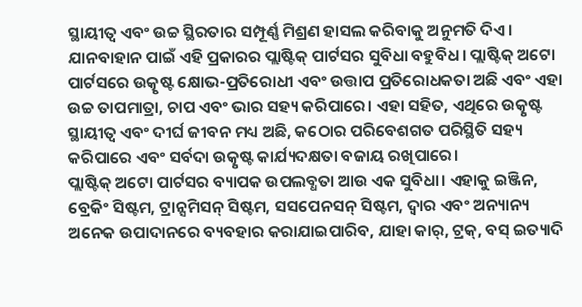ସ୍ଥାୟୀତ୍ୱ ଏବଂ ଉଚ୍ଚ ସ୍ଥିରତାର ସମ୍ପୂର୍ଣ୍ଣ ମିଶ୍ରଣ ହାସଲ କରିବାକୁ ଅନୁମତି ଦିଏ।
ଯାନବାହାନ ପାଇଁ ଏହି ପ୍ରକାରର ପ୍ଲାଷ୍ଟିକ୍ ପାର୍ଟସର ସୁବିଧା ବହୁବିଧ। ପ୍ଲାଷ୍ଟିକ୍ ଅଟୋ ପାର୍ଟସରେ ଉତ୍କୃଷ୍ଟ କ୍ଷୋଭ-ପ୍ରତିରୋଧୀ ଏବଂ ଉତ୍ତାପ ପ୍ରତିରୋଧକତା ଅଛି ଏବଂ ଏହା ଉଚ୍ଚ ତାପମାତ୍ରା, ଚାପ ଏବଂ ଭାର ସହ୍ୟ କରିପାରେ। ଏହା ସହିତ, ଏଥିରେ ଉତ୍କୃଷ୍ଟ ସ୍ଥାୟୀତ୍ୱ ଏବଂ ଦୀର୍ଘ ଜୀବନ ମଧ୍ୟ ଅଛି, କଠୋର ପରିବେଶଗତ ପରିସ୍ଥିତି ସହ୍ୟ କରିପାରେ ଏବଂ ସର୍ବଦା ଉତ୍କୃଷ୍ଟ କାର୍ଯ୍ୟଦକ୍ଷତା ବଜାୟ ରଖିପାରେ।
ପ୍ଲାଷ୍ଟିକ୍ ଅଟୋ ପାର୍ଟସର ବ୍ୟାପକ ଉପଲବ୍ଧତା ଆଉ ଏକ ସୁବିଧା। ଏହାକୁ ଇଞ୍ଜିନ, ବ୍ରେକିଂ ସିଷ୍ଟମ, ଟ୍ରାନ୍ସମିସନ୍ ସିଷ୍ଟମ, ସସପେନସନ୍ ସିଷ୍ଟମ, ଦ୍ୱାର ଏବଂ ଅନ୍ୟାନ୍ୟ ଅନେକ ଉପାଦାନରେ ବ୍ୟବହାର କରାଯାଇପାରିବ, ଯାହା କାର୍, ଟ୍ରକ୍, ବସ୍ ଇତ୍ୟାଦି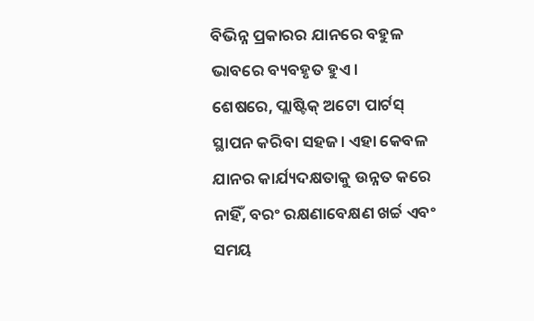ବିଭିନ୍ନ ପ୍ରକାରର ଯାନରେ ବହୁଳ ଭାବରେ ବ୍ୟବହୃତ ହୁଏ।
ଶେଷରେ, ପ୍ଲାଷ୍ଟିକ୍ ଅଟୋ ପାର୍ଟସ୍ ସ୍ଥାପନ କରିବା ସହଜ। ଏହା କେବଳ ଯାନର କାର୍ଯ୍ୟଦକ୍ଷତାକୁ ଉନ୍ନତ କରେ ନାହିଁ, ବରଂ ରକ୍ଷଣାବେକ୍ଷଣ ଖର୍ଚ୍ଚ ଏବଂ ସମୟ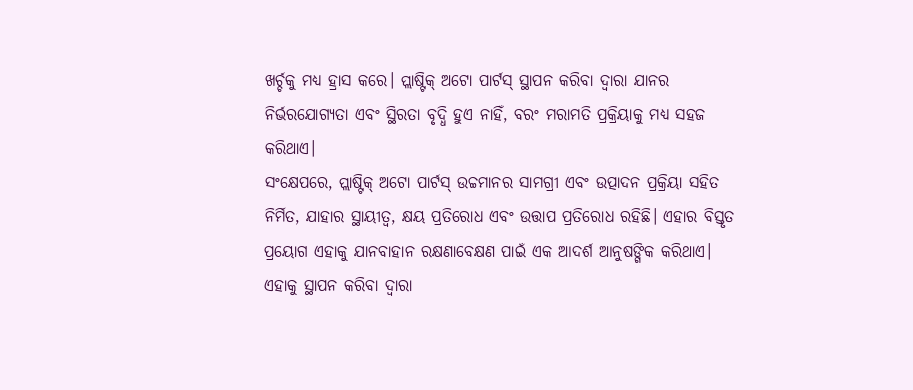ଖର୍ଚ୍ଚକୁ ମଧ୍ୟ ହ୍ରାସ କରେ। ପ୍ଲାଷ୍ଟିକ୍ ଅଟୋ ପାର୍ଟସ୍ ସ୍ଥାପନ କରିବା ଦ୍ୱାରା ଯାନର ନିର୍ଭରଯୋଗ୍ୟତା ଏବଂ ସ୍ଥିରତା ବୃଦ୍ଧି ହୁଏ ନାହିଁ, ବରଂ ମରାମତି ପ୍ରକ୍ରିୟାକୁ ମଧ୍ୟ ସହଜ କରିଥାଏ।
ସଂକ୍ଷେପରେ, ପ୍ଲାଷ୍ଟିକ୍ ଅଟୋ ପାର୍ଟସ୍ ଉଚ୍ଚମାନର ସାମଗ୍ରୀ ଏବଂ ଉତ୍ପାଦନ ପ୍ରକ୍ରିୟା ସହିତ ନିର୍ମିତ, ଯାହାର ସ୍ଥାୟୀତ୍ୱ, କ୍ଷୟ ପ୍ରତିରୋଧ ଏବଂ ଉତ୍ତାପ ପ୍ରତିରୋଧ ରହିଛି। ଏହାର ବିସ୍ତୃତ ପ୍ରୟୋଗ ଏହାକୁ ଯାନବାହାନ ରକ୍ଷଣାବେକ୍ଷଣ ପାଇଁ ଏକ ଆଦର୍ଶ ଆନୁଷଙ୍ଗିକ କରିଥାଏ। ଏହାକୁ ସ୍ଥାପନ କରିବା ଦ୍ୱାରା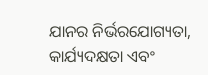ଯାନର ନିର୍ଭରଯୋଗ୍ୟତା, କାର୍ଯ୍ୟଦକ୍ଷତା ଏବଂ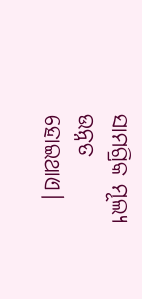ସାମଗ୍ରିକ ମୂଲ୍ୟ ଉନ୍ନତ ହୋଇଥାଏ।